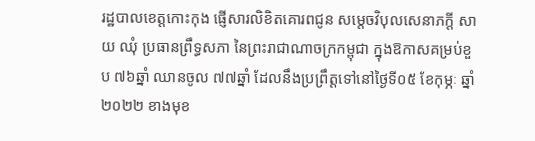រដ្ឋបាលខេត្តកោះកុង ផ្ញើសារលិខិតគោរពជូន សម្តេចវិបុលសេនាភក្តី សាយ ឈុំ ប្រធានព្រឹទ្ធសភា នៃព្រះរាជាណាចក្រកម្ពុជា ក្នុងឱកាសគម្រប់ខួប ៧៦ឆ្នាំ ឈានចូល ៧៧ឆ្នាំ ដែលនឹងប្រព្រឹត្តទៅនៅថ្ងៃទី០៥ ខែកុម្ភៈ ឆ្នាំ២០២២ ខាងមុខ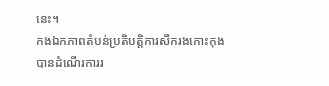នេះ។
កងឯកភាពតំបន់ប្រតិបត្តិការសឹករងកោះកុង បានដំណើរការរ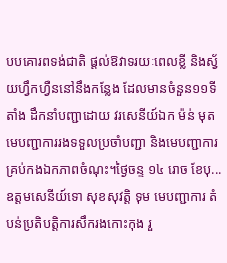បបគោរពទង់ជាតិ ផ្ដល់ឱវាទរយៈពេលខ្លី និងស្វ័យហ្វឹកហ្វឺននៅនឹងកន្លែង ដែលមានចំនួន១១ទីតាំង ដឹកនាំបញ្ជាដោយ វរសេនីយ៍ឯក ម៉ន់ មុត មេបញ្ជាការរងទទួលប្រចាំបញ្ជា និងមេបញ្ជាការគ្រប់កងឯកភាពចំណុះ។ថ្ងៃចន្ទ ១៤ រោច ខែបុ...
ឧត្តមសេនីយ៍ទោ សុខសុវត្តិ ទុម មេបញ្ជាការ តំបន់ប្រតិបត្តិការសឹករងកោះកុង រួ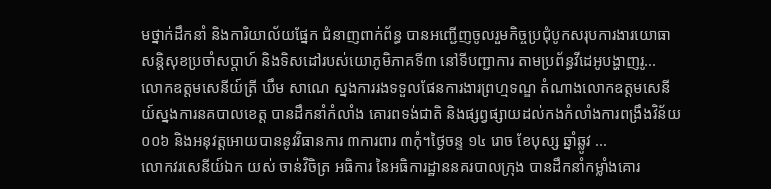មថ្នាក់ដឹកនាំ និងការិយាល័យផ្នែក ជំនាញពាក់ព័ន្ធ បានអញ្ជើញចូលរួមកិច្ចប្រជុំបូកសរុបការងារយោធាសន្តិសុខប្រចាំសប្តាហ៍ និងទិសដៅរបស់យោភូមិភាគទី៣ នៅទីបញ្ជាការ តាមប្រព័ន្ធវីដេអូបង្ហាញរូ...
លោកឧត្តមសេនីយ៍ត្រី ឃឹម សាណេ ស្នងការរងទទួលផែនការងារព្រហ្មទណ្ឌ តំណាងលោកឧត្តមសេនីយ៍ស្នងការនគបាលខេត្ត បានដឹកនាំកំលាំង គោរពទង់ជាតិ និងផ្សព្វផ្សាយដល់កងកំលាំងការពង្រឹងវិន័យ ០០៦ និងអនុវត្តអោយបាននូវវិធានការ ៣ការពារ ៣កុំ។ថ្ងៃចន្ទ ១៤ រោច ខែបុស្ស ឆ្នាំឆ្លូវ ...
លោកវរសេនីយ៍ឯក យស់ ចាន់វិចិត្រ អធិការ នៃអធិការដ្ឋាននគរបាលក្រុង បានដឹកនាំកម្លាំងគោរ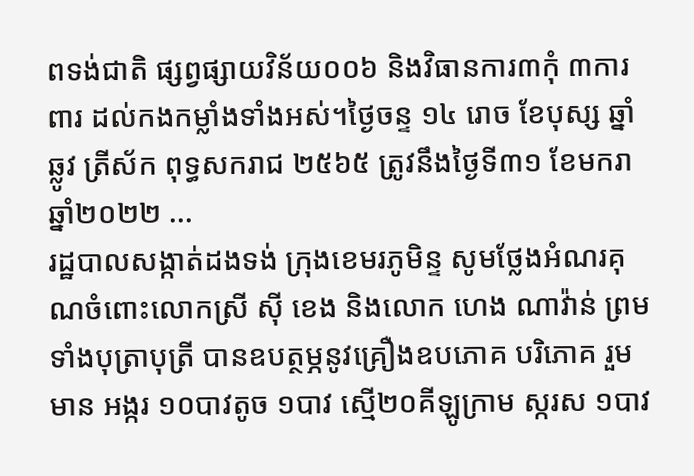ពទង់ជាតិ ផ្សព្វផ្សាយវិន័យ០០៦ និងវិធានការ៣កុំ ៣ការពារ ដល់កងកម្លាំងទាំងអស់។ថ្ងៃចន្ទ ១៤ រោច ខែបុស្ស ឆ្នាំឆ្លូវ ត្រីស័ក ពុទ្ធសករាជ ២៥៦៥ ត្រូវនឹងថ្ងៃទី៣១ ខែមករា ឆ្នាំ២០២២ ...
រដ្ឋបាលសង្កាត់ដងទង់ ក្រុងខេមរភូមិន្ទ សូមថ្លែងអំណរគុណចំពោះលោកស្រី ស៊ី ខេង និងលោក ហេង ណាវ៉ាន់ ព្រមទាំងបុត្រាបុត្រី បានឧបត្ថម្ភនូវគ្រឿងឧបភោគ បរិភោគ រួមមាន អង្ករ ១០បាវតូច ១បាវ ស្មើ២០គីឡូក្រាម ស្ករស ១បាវ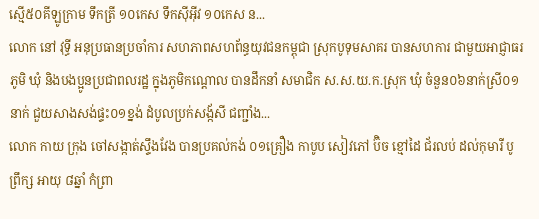ស្មើ៥០គីឡូក្រាម ទឹកត្រី ១០កេស ទឹកស៊ីអ៊ីវ ១០កេស ន...
លោក នៅ វុទ្ធី អនុប្រធានប្រចាំការ សហភាពសហព័ន្ធយុវជនកម្ពុជា ស្រុកបូទុមសាគរ បានសហការ ជាមួយអាជ្ញាធរ ភូមិ ឃុំ និងបងប្អូនប្រជាពលរដ្ឋ ក្នុងភូមិកណ្តោល បានដឹកនាំ សមាជិក ស.ស.យ.ក.ស្រុក ឃុំ ចំនួន០៦នាក់ស្រី០១ នាក់ ជួយសាងសង់ផ្ទះ០១ខ្នង់ ដំបូលប្រក់សង្ក័សី ជញ្ជាំង...
លោក កាយ ក្រុង ចៅសង្កាត់ស្ទឹងវែង បានប្រគល់កង់ ០១គ្រឿង កាបូប សៀវភៅ ប៊ិច ខ្មៅដៃ ជ័រលប់ ដល់កុមារី បូ ព្រឹក្ស អាយុ ៨ឆ្នាំ កំព្រា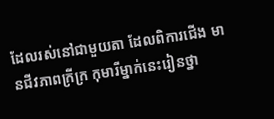ដែលរស់នៅជាមួយតា ដែលពិការជើង មានជីវភាពក្រីក្រ កុមារីម្នាក់នេះរៀនថ្នា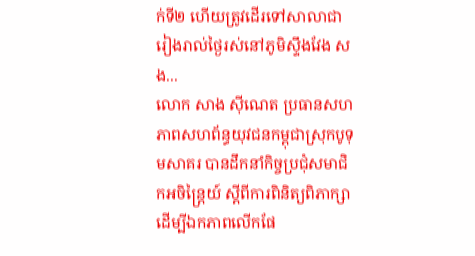ក់ទី២ ហើយត្រូវដើរទៅសាលាជារៀងរាល់ថ្ងៃរស់នៅភូមិស្ទឹងវែង សង...
លោក សាង ស៊ីណេត ប្រធានសហភាពសហព័ន្ធយុវជនកម្ពុជាស្រុកបូទុមសាគរ បានដឹកនាំកិច្ចប្រជុំសមាជិកអចិន្ត្រៃយ៍ ស្តីពីការពិនិត្យពិភាក្សា ដើម្បីឯកភាពលើកផែ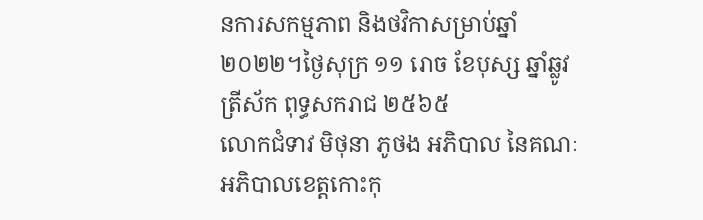នការសកម្មភាព និងថវិកាសម្រាប់ឆ្នាំ២០២២។ថ្ងៃសុក្រ ១១ រោច ខែបុស្ស ឆ្នាំឆ្លូវ ត្រីស័ក ពុទ្ធសករាជ ២៥៦៥
លោកជំទាវ មិថុនា ភូថង អភិបាល នៃគណៈអភិបាលខេត្តកោះកុ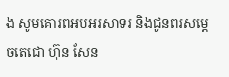ង សូមគោរពអបអរសាទរ និងជូនពរសម្តេចតេជោ ហ៊ុន សែន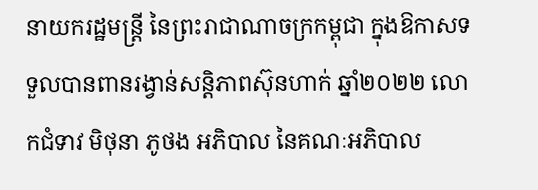នាយករដ្ឋមន្ត្រី នៃព្រះរាជាណាចក្រកម្ពុជា ក្នុងឱកាសទទួលបានពានរង្វាន់សន្តិភាពស៊ុនហាក់ ឆ្នាំ២០២២ លោកជំទាវ មិថុនា ភូថង អភិបាល នៃគណៈអភិបាល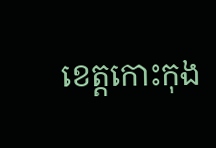ខេត្តកោះកុង